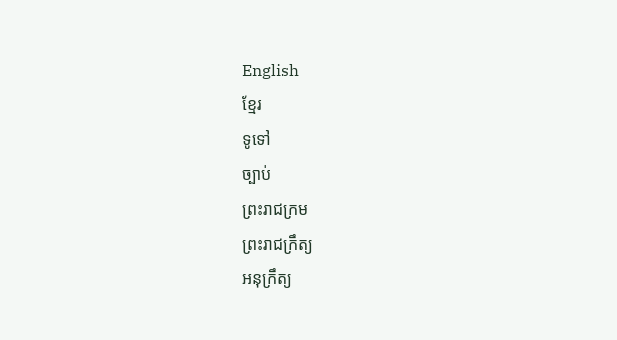English
ខ្មែរ
ទូទៅ
ច្បាប់
ព្រះរាជក្រម
ព្រះរាជក្រឹត្យ
អនុក្រឹត្យ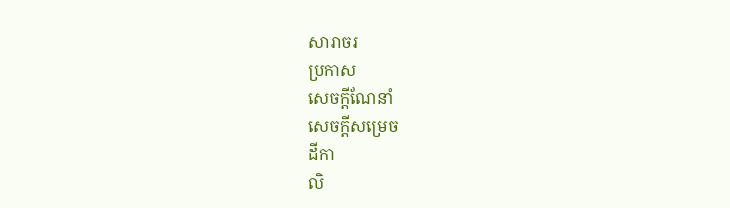សារាចរ
ប្រកាស
សេចក្ដីណែនាំ
សេចក្ដីសម្រេច
ដីកា
លិ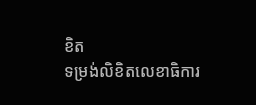ខិត
ទម្រង់លិខិតលេខាធិការ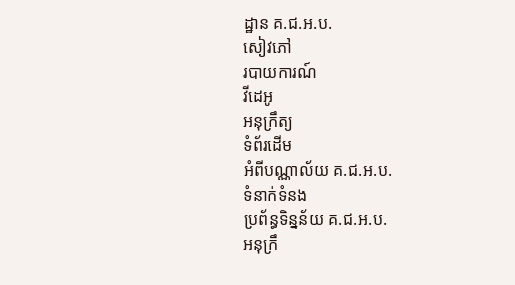ដ្ឋាន គ.ជ.អ.ប.
សៀវភៅ
របាយការណ៍
វីដេអូ
អនុក្រឹត្យ
ទំព័រដើម
អំពីបណ្ណាល័យ គ.ជ.អ.ប.
ទំនាក់ទំនង
ប្រព័ន្ធទិន្នន័យ គ.ជ.អ.ប.
អនុក្រឹ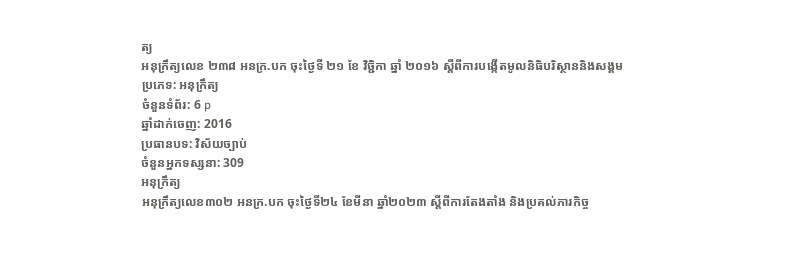ត្យ
អនុក្រឹត្យលេខ ២៣៨ អនក្រ.បក ចុះថ្ងៃទី ២១ ខែ វិច្ជិកា ឆ្នាំ ២០១៦ ស្ដីពីការបង្កើតមូលនិធិបរិស្ថាននិងសង្គម
ប្រភេទ: អនុក្រឹត្យ
ចំនួនទំព័រ: 6 p
ឆ្នាំដាក់ចេញ: 2016
ប្រធានបទ: វិស័យច្បាប់
ចំនួនអ្នកទស្សនា: 309
អនុក្រឹត្យ
អនុក្រឹត្យលេខ៣០២ អនក្រ.បក ចុះថ្ងៃទី២៤ ខែមីនា ឆ្នាំ២០២៣ ស្តីពីការតែងតាំង និងប្រគល់ភារកិច្ច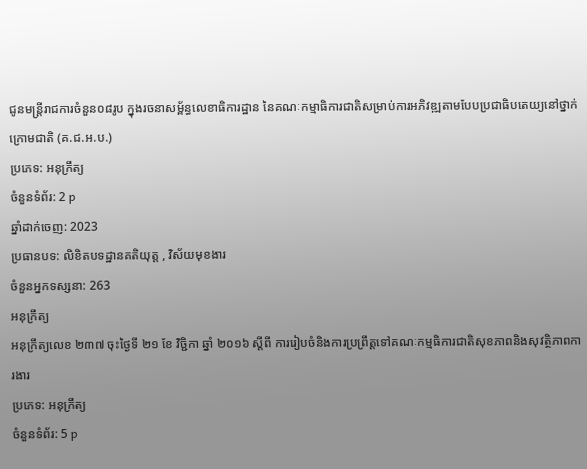ជូនមន្ត្រីរាជការចំនួន០៨រូប ក្នុងរចនាសម្ព័ន្ធលេខាធិការដ្ឋាន នៃគណៈកម្មាធិការជាតិសម្រាប់ការអភិវឌ្ឍតាមបែបប្រជាធិបតេយ្យនៅថ្នាក់ក្រោមជាតិ (គ.ជ.អ.ប.)
ប្រភេទ: អនុក្រឹត្យ
ចំនួនទំព័រ: 2 p
ឆ្នាំដាក់ចេញ: 2023
ប្រធានបទ: លិខិតបទដ្ឋានគតិយុត្ត , វិស័យមុខងារ
ចំនួនអ្នកទស្សនា: 263
អនុក្រឹត្យ
អនុក្រឹត្យលេខ ២៣៧ ចុះថ្ងៃទី ២១ ខែ វិច្ជិកា ឆ្នាំ ២០១៦ ស្ដីពី ការរៀបចំនិងការប្រព្រឹត្ដទៅគណៈកម្មធិការជាតិសុខភាពនិងសុវត្ថិភាពការងារ
ប្រភេទ: អនុក្រឹត្យ
ចំនួនទំព័រ: 5 p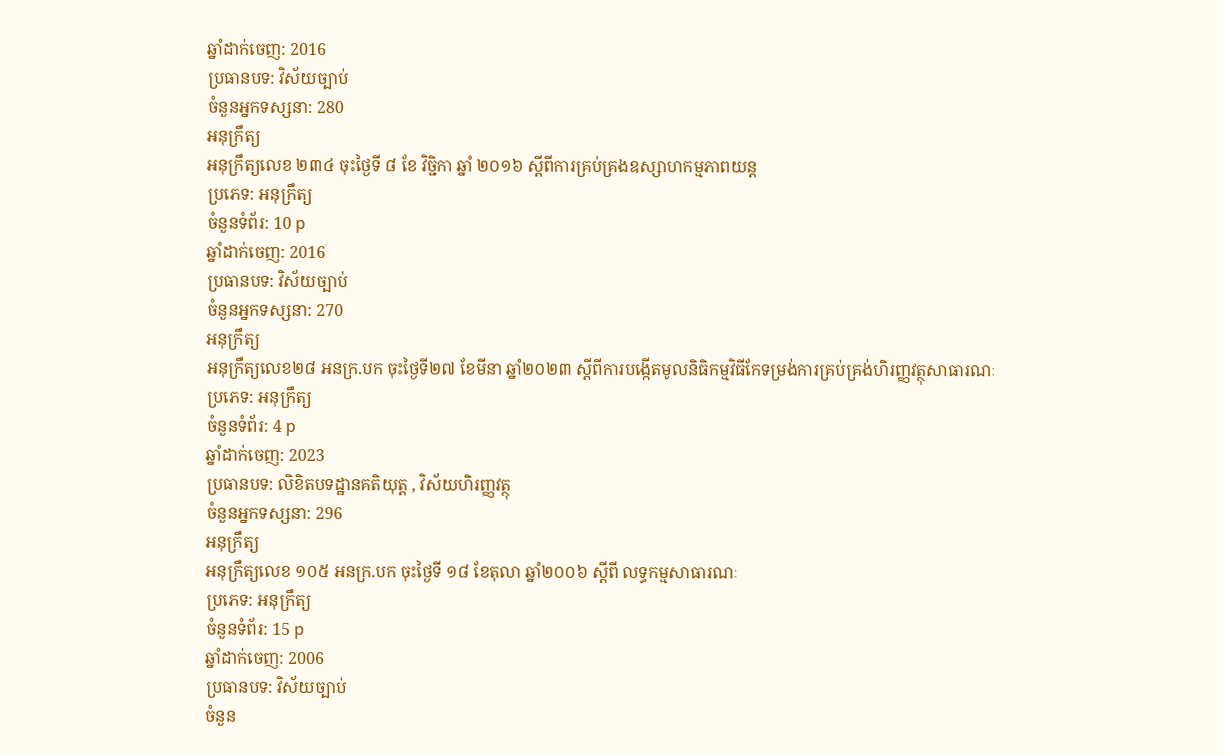ឆ្នាំដាក់ចេញ: 2016
ប្រធានបទ: វិស័យច្បាប់
ចំនួនអ្នកទស្សនា: 280
អនុក្រឹត្យ
អនុក្រឹត្យលេខ ២៣៤ ចុះថ្ងៃទី ៨ ខែ វិច្ជិកា ឆ្នាំ ២០១៦ ស្ដីពីការគ្រប់គ្រងឧស្សាហកម្មភាពយន្ដ
ប្រភេទ: អនុក្រឹត្យ
ចំនួនទំព័រ: 10 p
ឆ្នាំដាក់ចេញ: 2016
ប្រធានបទ: វិស័យច្បាប់
ចំនួនអ្នកទស្សនា: 270
អនុក្រឹត្យ
អនុក្រឹត្យលេខ២៨ អនក្រ.បក ចុះថ្ងៃទី២៧ ខែមីនា ឆ្នាំ២០២៣ ស្តីពីការបង្កើតមូលនិធិកម្មវិធីកែទម្រង់ការគ្រប់គ្រង់ហិរញ្ញវត្ថុសាធារណៈ
ប្រភេទ: អនុក្រឹត្យ
ចំនួនទំព័រ: 4 p
ឆ្នាំដាក់ចេញ: 2023
ប្រធានបទ: លិខិតបទដ្ឋានគតិយុត្ត , វិស័យហិរញ្ញវត្ថុ
ចំនួនអ្នកទស្សនា: 296
អនុក្រឹត្យ
អនុក្រឹត្យលេខ ១០៥ អនក្រ.បក ចុះថ្ងៃទី ១៨ ខែតុលា ឆ្នាំ២០០៦ ស្ដីពី លទ្ធកម្មសាធារណៈ
ប្រភេទ: អនុក្រឹត្យ
ចំនួនទំព័រ: 15 p
ឆ្នាំដាក់ចេញ: 2006
ប្រធានបទ: វិស័យច្បាប់
ចំនួន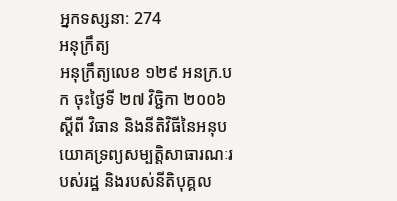អ្នកទស្សនា: 274
អនុក្រឹត្យ
អនុក្រឹត្យលេខ ១២៩ អនក្រ.បក ចុះថ្ងៃទី ២៧ វិច្ជិកា ២០០៦ ស្ដីពី វិធាន និងនីតិវិធីនៃអនុបយោគទ្រព្យសម្បត្ដិសាធារណៈរបស់រដ្ឋ និងរបស់នីតិបុគ្គល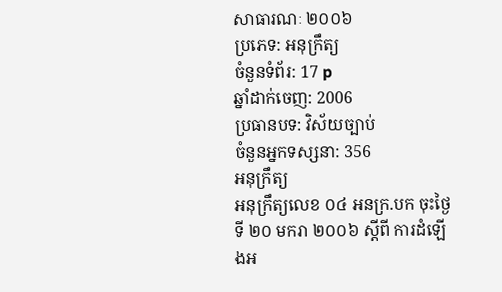សាធារណៈ ២០០៦
ប្រភេទ: អនុក្រឹត្យ
ចំនួនទំព័រ: 17 p
ឆ្នាំដាក់ចេញ: 2006
ប្រធានបទ: វិស័យច្បាប់
ចំនួនអ្នកទស្សនា: 356
អនុក្រឹត្យ
អនុក្រឹត្យលេខ ០៤ អនក្រ.បក ចុះថ្ងៃទី ២០ មករា ២០០៦ ស្ដីពី ការដំឡើងអ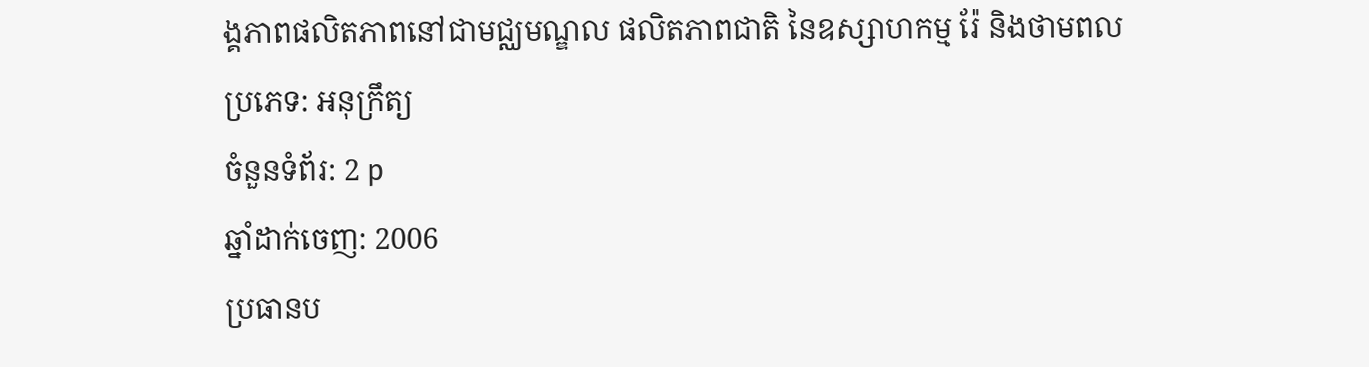ង្គភាពផលិតភាពនៅជាមជ្ឈមណ្ឌល ផលិតភាពជាតិ នៃឧស្សាហកម្ម រ៉ែ និងថាមពល
ប្រភេទ: អនុក្រឹត្យ
ចំនួនទំព័រ: 2 p
ឆ្នាំដាក់ចេញ: 2006
ប្រធានប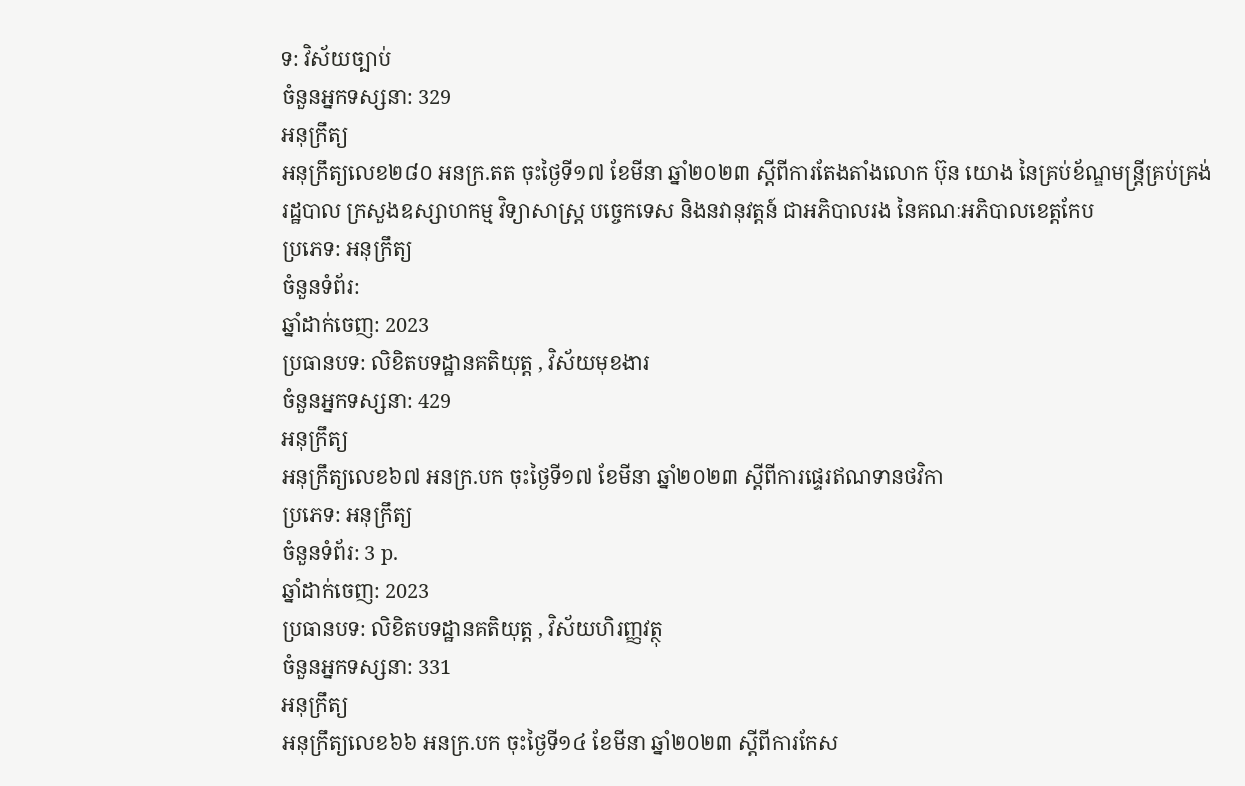ទ: វិស័យច្បាប់
ចំនួនអ្នកទស្សនា: 329
អនុក្រឹត្យ
អនុក្រឹត្យលេខ២៨០ អនក្រ.តត ចុះថ្ងៃទី១៧ ខែមីនា ឆ្នាំ២០២៣ ស្តីពីការតែងតាំងលោក ប៊ុន យោង នៃគ្រប់ខ័ណ្ឌមន្រ្តីគ្រប់គ្រង់រដ្ឋបាល ក្រសួងឧស្សាហកម្ម វិទ្យាសាស្រ្ត បច្ចេកទេស និងនវានុវត្តន៍ ជាអភិបាលរង នៃគណៈអភិបាលខេត្តកែប
ប្រភេទ: អនុក្រឹត្យ
ចំនួនទំព័រ:
ឆ្នាំដាក់ចេញ: 2023
ប្រធានបទ: លិខិតបទដ្ឋានគតិយុត្ត , វិស័យមុខងារ
ចំនួនអ្នកទស្សនា: 429
អនុក្រឹត្យ
អនុក្រឹត្យលេខ៦៧ អនក្រ.បក ចុះថ្ងៃទី១៧ ខែមីនា ឆ្នាំ២០២៣ ស្តីពីការផ្ទេរឥណទានថវិកា
ប្រភេទ: អនុក្រឹត្យ
ចំនួនទំព័រ: 3 p.
ឆ្នាំដាក់ចេញ: 2023
ប្រធានបទ: លិខិតបទដ្ឋានគតិយុត្ត , វិស័យហិរញ្ញវត្ថុ
ចំនួនអ្នកទស្សនា: 331
អនុក្រឹត្យ
អនុក្រឹត្យលេខ៦៦ អនក្រ.បក ចុះថ្ងៃទី១៤ ខែមីនា ឆ្នាំ២០២៣ ស្តីពីការកែស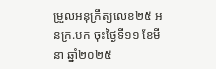ម្រួលអនុក្រឹត្យលេខ២៥ អនក្រ.បក ចុះថ្ងៃទី១១ ខែមីនា ឆ្នាំ២០២៥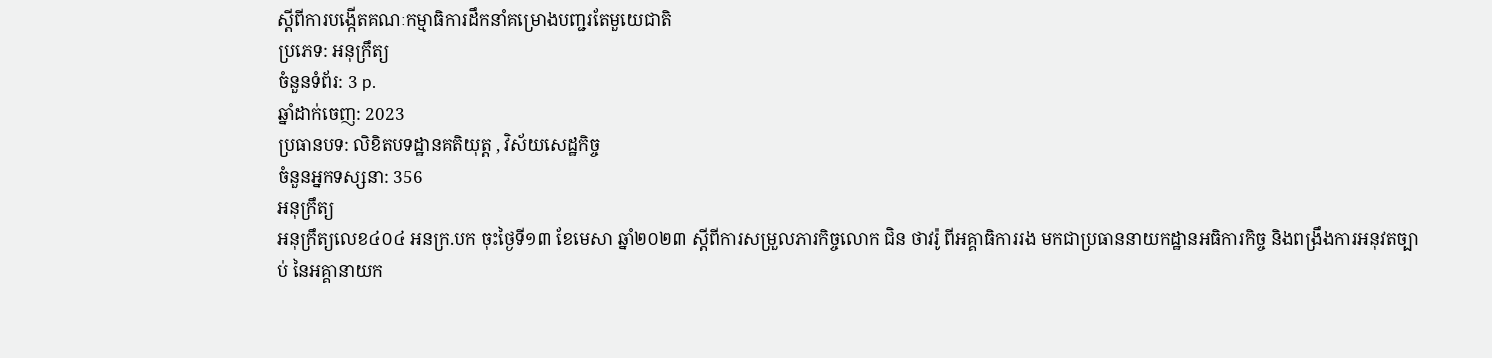ស្តីពីការបង្កើតគណៈកម្មាធិការដឹកនាំគម្រោងបញ្ជរតែមួយេជាតិ
ប្រភេទ: អនុក្រឹត្យ
ចំនួនទំព័រ: 3 p.
ឆ្នាំដាក់ចេញ: 2023
ប្រធានបទ: លិខិតបទដ្ឋានគតិយុត្ត , វិស័យសេដ្ឋកិច្ច
ចំនួនអ្នកទស្សនា: 356
អនុក្រឹត្យ
អនុក្រឹត្យលេខ៤០៤ អនក្រ.បក ចុះថ្ងៃទី១៣ ខែមេសា ឆ្នាំ២០២៣ ស្តីពីការសម្រួលភារកិច្ចលោក ជិន ថាវរ៉ូ ពីអគ្គាធិការរង មកជាប្រធាននាយកដ្ឋានអធិការកិច្ច និងពង្រឹងការអនុវតច្បាប់ នៃអគ្គានាយក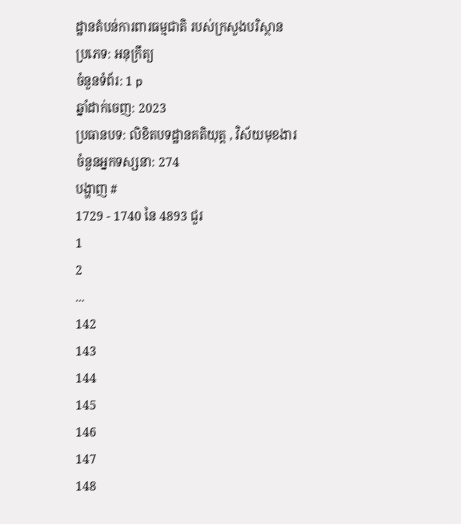ដ្ឋានតំបន់ការពារធម្មជាតិ របស់ក្រសួងបរិស្ថាន
ប្រភេទ: អនុក្រឹត្យ
ចំនួនទំព័រ: 1 p
ឆ្នាំដាក់ចេញ: 2023
ប្រធានបទ: លិខិតបទដ្ឋានគតិយុត្ត , វិស័យមុខងារ
ចំនួនអ្នកទស្សនា: 274
បង្ហាញ #
1729 - 1740 នៃ 4893 ជួរ
1
2
...
142
143
144
145
146
147
148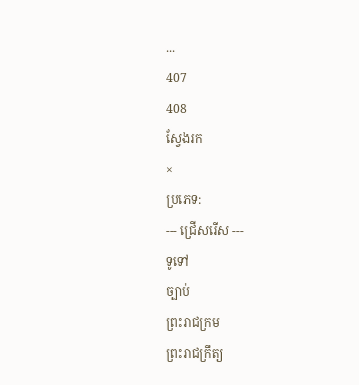...
407
408
ស្វែងរក
×
ប្រភេទ:
--- ជ្រើសរើស ---
ទូទៅ
ច្បាប់
ព្រះរាជក្រម
ព្រះរាជក្រឹត្យ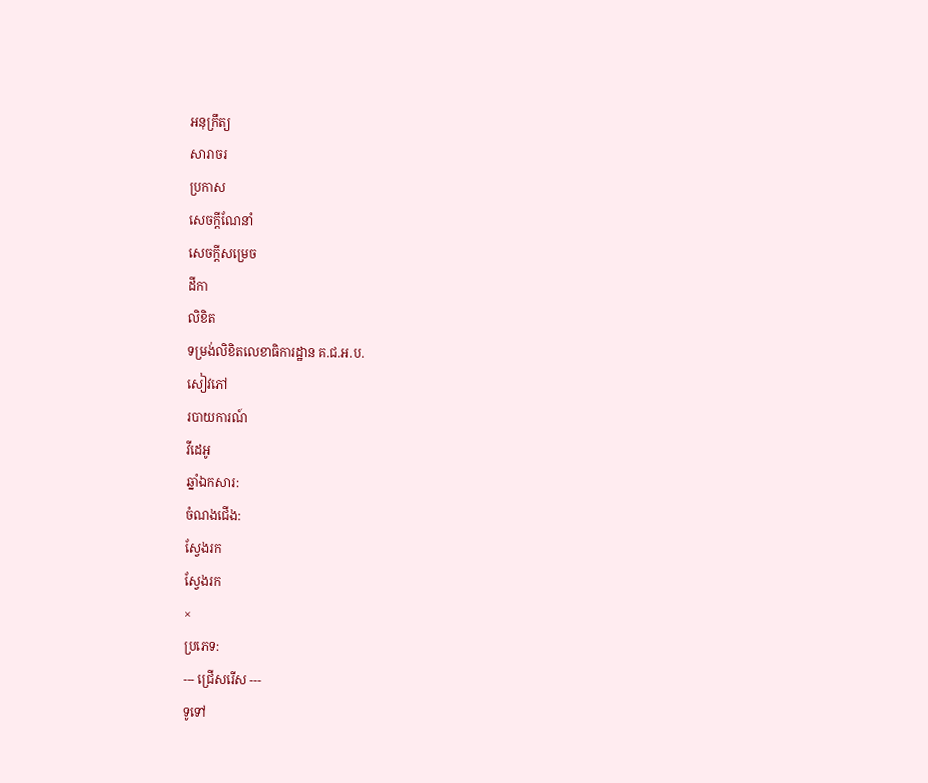អនុក្រឹត្យ
សារាចរ
ប្រកាស
សេចក្ដីណែនាំ
សេចក្ដីសម្រេច
ដីកា
លិខិត
ទម្រង់លិខិតលេខាធិការដ្ឋាន គ.ជ.អ.ប.
សៀវភៅ
របាយការណ៍
វីដេអូ
ឆ្នាំឯកសារ:
ចំណងជើង:
ស្វែងរក
ស្វែងរក
×
ប្រភេទ:
--- ជ្រើសរើស ---
ទូទៅ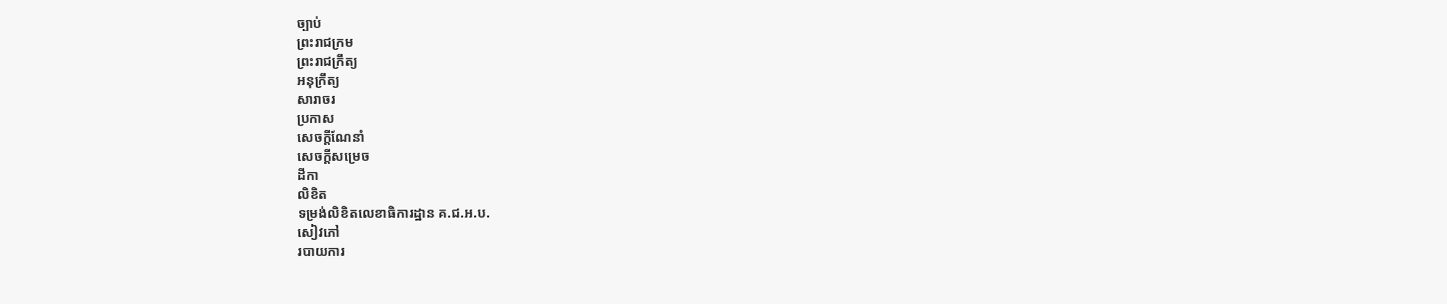ច្បាប់
ព្រះរាជក្រម
ព្រះរាជក្រឹត្យ
អនុក្រឹត្យ
សារាចរ
ប្រកាស
សេចក្ដីណែនាំ
សេចក្ដីសម្រេច
ដីកា
លិខិត
ទម្រង់លិខិតលេខាធិការដ្ឋាន គ.ជ.អ.ប.
សៀវភៅ
របាយការ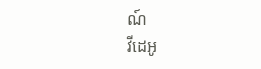ណ៍
វីដេអូ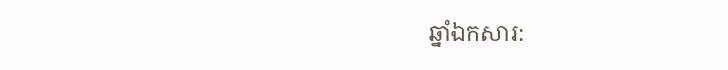ឆ្នាំឯកសារ: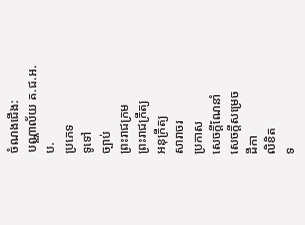ចំណងជើង:
បណ្ណាល័យ គ.ជ.អ.ប.
ប្រភេទ
ទូទៅ
ច្បាប់
ព្រះរាជក្រម
ព្រះរាជក្រឹត្យ
អនុក្រឹត្យ
សារាចរ
ប្រកាស
សេចក្ដីណែនាំ
សេចក្ដីសម្រេច
ដីកា
លិខិត
ទ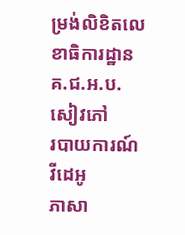ម្រង់លិខិតលេខាធិការដ្ឋាន គ.ជ.អ.ប.
សៀវភៅ
របាយការណ៍
វីដេអូ
ភាសា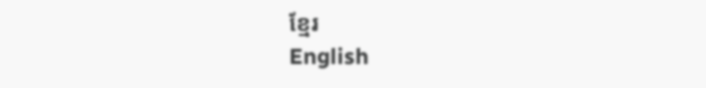ខ្មែរ
English